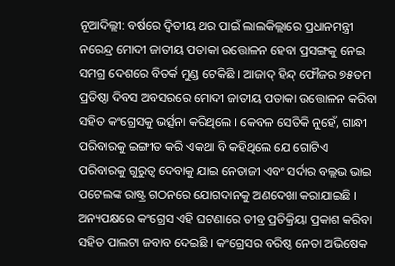ନୂଆଦିଲ୍ଲୀ: ବର୍ଷରେ ଦ୍ୱିତୀୟ ଥର ପାଇଁ ଲାଲକିଲ୍ଲାରେ ପ୍ରଧାନମନ୍ତ୍ରୀ ନରେନ୍ଦ୍ର ମୋଦୀ ଜାତୀୟ ପତାକା ଉତ୍ତୋଳନ ହେବା ପ୍ରସଙ୍ଗକୁ ନେଇ ସମଗ୍ର ଦେଶରେ ବିତର୍କ ମୁଣ୍ଡ ଟେକିଛି । ଆଜାଦ୍ ହିନ୍ଦ୍ ଫୌଜର ୭୫ତମ ପ୍ରତିଷ୍ଠା ଦିବସ ଅବସରରେ ମୋଦୀ ଜାତୀୟ ପତାକା ଉତ୍ତୋଳନ କରିବା ସହିତ କଂଗ୍ରେସକୁ ଭର୍ତ୍ସନା କରିଥିଲେ । କେବଳ ସେତିକି ନୁହେଁ, ଗାନ୍ଧୀ ପରିବାରକୁ ଇଙ୍ଗୀତ କରି ଏକଥା ବି କହିଥିଲେ ଯେ ଗୋଟିଏ ପରିବାରକୁ ଗୁରୁତ୍ୱ ଦେବାକୁ ଯାଇ ନେତାଜୀ ଏବଂ ସର୍ଦାର ବଲ୍ଲଭ ଭାଇ ପଟେଲଙ୍କ ରାଷ୍ଟ୍ର ଗଠନରେ ଯୋଗଦାନକୁ ଅଣଦେଖା କରାଯାଇଛି ।
ଅନ୍ୟପକ୍ଷରେ କଂଗ୍ରେସ ଏହି ଘଟଣାରେ ତୀବ୍ର ପ୍ରତିକ୍ରିୟା ପ୍ରକାଶ କରିବା ସହିତ ପାଲଟା ଜବାବ ଦେଇଛି । କଂଗ୍ରେସର ବରିଷ୍ଠ ନେତା ଅଭିଷେକ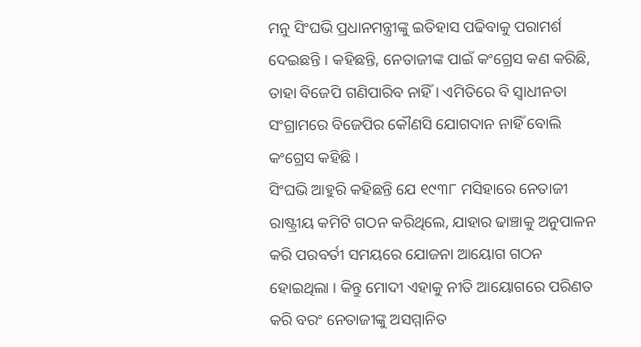ମନୁ ସିଂଘଭି ପ୍ରଧାନମନ୍ତ୍ରୀଙ୍କୁ ଇତିହାସ ପଢିବାକୁ ପରାମର୍ଶ ଦେଇଛନ୍ତି । କହିଛନ୍ତି, ନେତାଜୀଙ୍କ ପାଇଁ କଂଗ୍ରେସ କଣ କରିଛି, ତାହା ବିଜେପି ଗଣିପାରିବ ନାହିଁ । ଏମିତିରେ ବି ସ୍ୱାଧୀନତା ସଂଗ୍ରାମରେ ବିଜେପିର କୌଣସି ଯୋଗଦାନ ନାହିଁ ବୋଲି କଂଗ୍ରେସ କହିଛି ।
ସିଂଘଭି ଆହୁରି କହିଛନ୍ତି ଯେ ୧୯୩୮ ମସିହାରେ ନେତାଜୀ ରାଷ୍ଟ୍ରୀୟ କମିଟି ଗଠନ କରିଥିଲେ, ଯାହାର ଢାଞ୍ଚାକୁ ଅନୁପାଳନ କରି ପରବର୍ତୀ ସମୟରେ ଯୋଜନା ଆୟୋଗ ଗଠନ ହୋଇଥିଲା । କିନ୍ତୁ ମୋଦୀ ଏହାକୁ ନୀତି ଆୟୋଗରେ ପରିଣତ କରି ବରଂ ନେତାଜୀଙ୍କୁ ଅସମ୍ମାନିତ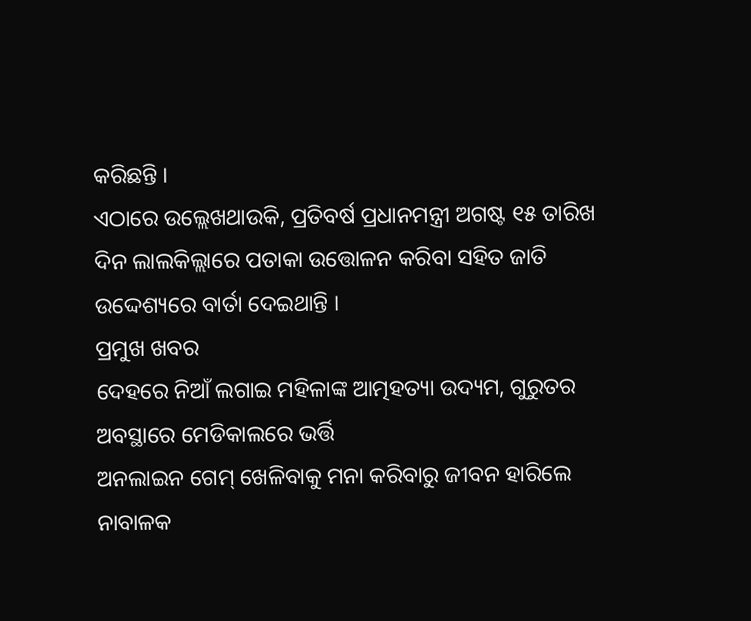କରିଛନ୍ତି ।
ଏଠାରେ ଉଲ୍ଲେଖଥାଉକି, ପ୍ରତିବର୍ଷ ପ୍ରଧାନମନ୍ତ୍ରୀ ଅଗଷ୍ଟ ୧୫ ତାରିଖ ଦିନ ଲାଲକିଲ୍ଲାରେ ପତାକା ଉତ୍ତୋଳନ କରିବା ସହିତ ଜାତି ଉଦ୍ଦେଶ୍ୟରେ ବାର୍ତା ଦେଇଥାନ୍ତି ।
ପ୍ରମୁଖ ଖବର
ଦେହରେ ନିଆଁ ଲଗାଇ ମହିଳାଙ୍କ ଆତ୍ମହତ୍ୟା ଉଦ୍ୟମ, ଗୁରୁତର ଅବସ୍ଥାରେ ମେଡିକାଲରେ ଭର୍ତ୍ତି
ଅନଲାଇନ ଗେମ୍ ଖେଳିବାକୁ ମନା କରିବାରୁ ଜୀବନ ହାରିଲେ ନାବାଳକ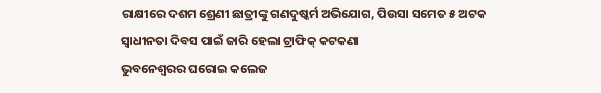ରାକ୍ଷୀରେ ଦଶମ ଶ୍ରେଣୀ ଛାତ୍ରୀଙ୍କୁ ଗଣଦୁଷ୍କର୍ମ ଅଭିଯୋଗ, ପିଉସା ସମେତ ୫ ଅଟକ
ସ୍ୱାଧୀନତା ଦିବସ ପାଇଁ ଜାରି ହେଲା ଟ୍ରାଫିକ୍ କଟକଣା
ଭୁବନେଶ୍ୱରର ଘରୋଇ କଲେଜ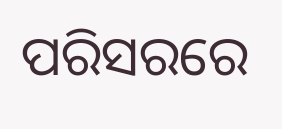ପରିସରରେ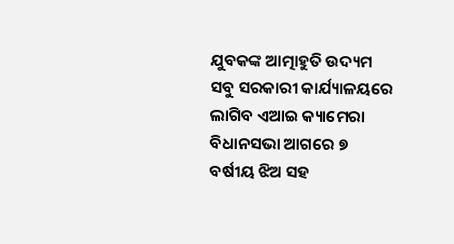ଯୁବକଙ୍କ ଆତ୍ମାହୁତି ଉଦ୍ୟମ
ସବୁ ସରକାରୀ କାର୍ଯ୍ୟାଳୟରେ ଲାଗିବ ଏଆଇ କ୍ୟାମେରା
ବିଧାନସଭା ଆଗରେ ୭ ବର୍ଷୀୟ ଝିଅ ସହ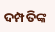ଦମ୍ପତିଙ୍କ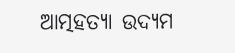ଆତ୍ମହତ୍ୟା ଉଦ୍ୟମ